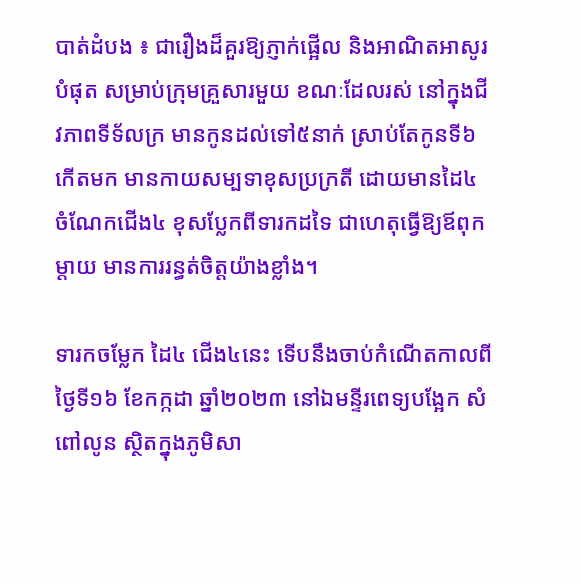បាត់ដំបង ៖ ជារឿងដ៏គួរឱ្យភ្ញាក់ផ្អើល និងអាណិតអាសូរបំផុត សម្រាប់ក្រុមគ្រួសារមួយ ខណៈដែលរស់ នៅក្នុងជីវភាពទីទ័លក្រ មានកូនដល់ទៅ៥នាក់ ស្រាប់តែកូនទី៦ កើតមក មានកាយសម្បទាខុសប្រក្រតី ដោយមានដៃ៤ ចំណែកជើង៤ ខុសប្លែកពីទារកដទៃ ជាហេតុធ្វើឱ្យឪពុកម្តាយ មានការរន្ធត់ចិត្តយ៉ាងខ្លាំង។

ទារកចម្លែក ដៃ៤ ជើង៤នេះ ទើបនឹងចាប់កំណើតកាលពីថ្ងៃទី១៦ ខែកក្កដា ឆ្នាំ២០២៣ នៅឯមន្ទីរពេទ្យបង្អែក សំពៅលូន ស្ថិតក្នុងភូមិសា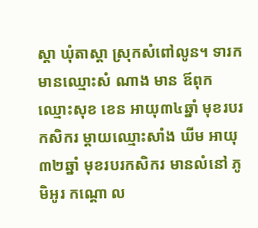ស្តា ឃុំតាស្តា ស្រុកសំពៅលូន។ ទារក មានឈ្មោះសំ ណាង មាន ឪពុកឈ្មោះសុខ ខេន អាយុ៣៤ឆ្នាំ មុខរបរកសិករ ម្តាយឈ្មោះសាំង ឃីម អាយុ៣២ឆ្នាំ មុខរបរកសិករ មានលំនៅ ភូមិអូរ កណ្តោ ល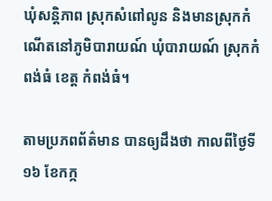ឃុំសន្តិភាព ស្រុកសំពៅលូន និងមានស្រុកកំណើតនៅភូមិបារាយណ៍ ឃុំបារាយណ៍ ស្រុកកំពង់ធំ ខេត្ត កំពង់ធំ។

តាមប្រភពព័ត៌មាន បានឲ្យដឹងថា កាលពីថ្ងៃទី១៦ ខែកក្ក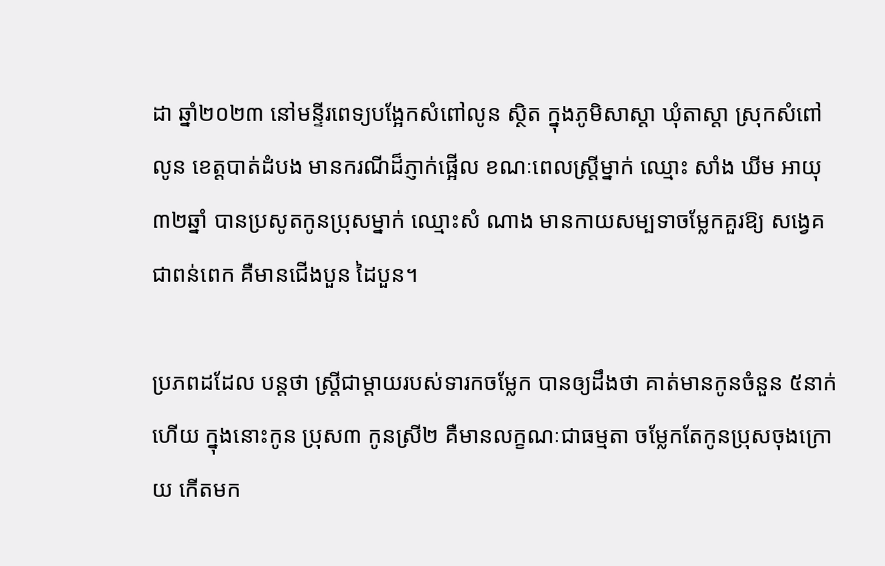ដា ឆ្នាំ២០២៣ នៅមន្ទីរពេទ្យបង្អែកសំពៅលូន ស្ថិត ក្នុងភូមិសាស្តា ឃុំតាស្តា ស្រុកសំពៅលូន ខេត្តបាត់ដំបង មានករណីដ៏ភ្ញាក់ផ្អើល ខណៈពេលស្ត្រីម្នាក់ ឈ្មោះ សាំង ឃីម អាយុ៣២ឆ្នាំ បានប្រសូតកូនប្រុសម្នាក់ ឈ្មោះសំ ណាង មានកាយសម្បទាចម្លែកគួរឱ្យ សង្វេគ ជាពន់ពេក គឺមានជើងបួន ដៃបួន។

ប្រភពដដែល បន្តថា ស្ត្រីជាម្តាយរបស់ទារកចម្លែក បានឲ្យដឹងថា គាត់មានកូនចំនួន ៥នាក់ហើយ ក្នុងនោះកូន ប្រុស៣ កូនស្រី២ គឺមានលក្ខណៈជាធម្មតា ចម្លែកតែកូនប្រុសចុងក្រោយ កើតមក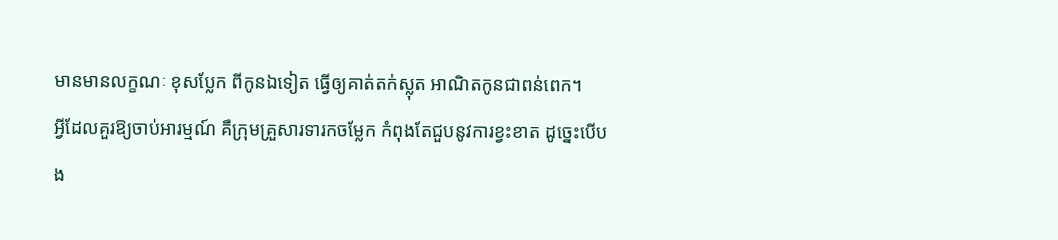មានមានលក្ខណៈ ខុសប្លែក ពីកូនឯទៀត ធ្វើឲ្យគាត់តក់ស្លុត អាណិតកូនជាពន់ពេក។
អ្វីដែលគួរឱ្យចាប់អារម្មណ៍ គឺក្រុមគ្រួសារទារកចម្លែក កំពុងតែជួបនូវការខ្វះខាត ដូច្នេះបើបង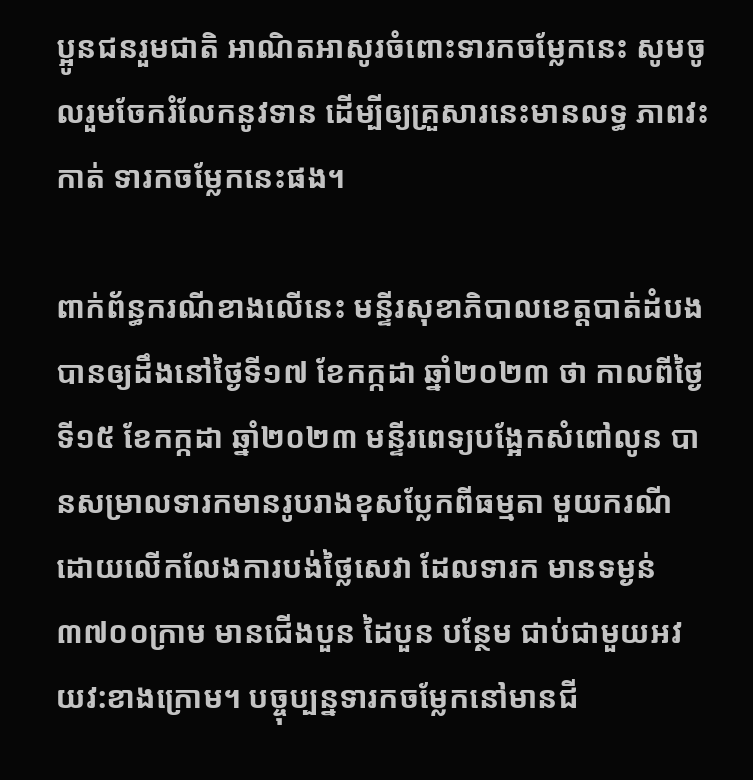ប្អូនជនរួមជាតិ អាណិតអាសូរចំពោះទារកចម្លែកនេះ សូមចូលរួមចែករំលែកនូវទាន ដើម្បីឲ្យគ្រួសារនេះមានលទ្ធ ភាពវះកាត់ ទារកចម្លែកនេះផង។

ពាក់ព័ន្ធករណីខាងលើនេះ មន្ទីរសុខាភិបាលខេត្តបាត់ដំបង បានឲ្យដឹងនៅថ្ងៃទី១៧ ខែកក្កដា ឆ្នាំ២០២៣ ថា កាលពីថ្ងៃទី១៥ ខែកក្កដា ឆ្នាំ២០២៣ មន្ទីរពេទ្យបង្អែកសំពៅលូន បានសម្រាលទារកមានរូបរាងខុសប្លែកពីធម្មតា មួយករណី ដោយលើកលែងការបង់ថ្លៃសេវា ដែលទារក មានទម្ងន់ ៣៧០០ក្រាម មានជើងបួន ដៃបួន បន្ថែម ជាប់ជាមួយអវយវ:ខាងក្រោម។ បច្ចុប្បន្នទារកចម្លែកនៅមានជី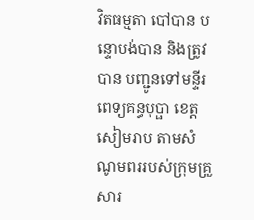វិតធម្មតា បៅបាន បន្ទោបង់បាន និងត្រូវបាន បញ្ជូនទៅមន្ទីរពេទ្យគន្ធបុប្ផា ខេត្តសៀមរាប តាមសំណូមពររបស់ក្រុមគ្រួសារ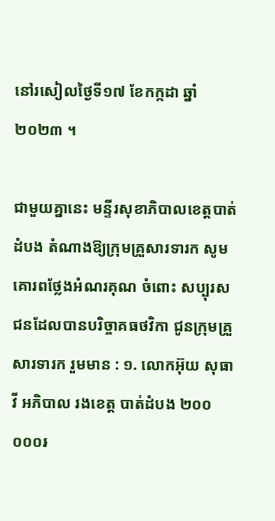នៅរសៀលថ្ងៃទី១៧ ខែកក្កដា ឆ្នាំ២០២៣ ។

ជាមួយគ្នានេះ មន្ទីរសុខាភិបាលខេត្តបាត់ដំបង តំណាងឱ្យក្រុមគ្រួសារទារក សូមគោរពថ្លែងអំណរគុណ ចំពោះ សប្បុរសជនដែលបានបរិច្ចាគធថវិកា ជូនក្រុមគ្រួសារទារក រួមមាន : ១. លោកអ៊ុយ សុធាវី អភិបាល រងខេត្ត បាត់ដំបង ២០០ ០០០៛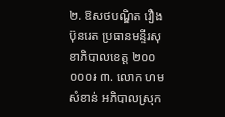២. ឱសថបណ្ឌិត វឿង ប៊ុនរេត ប្រធានមន្ទីរសុខាភិបាលខេត្ត ២០០ ០០០៛ ៣. លោក ហម សំខាន់ អភិបាលស្រុក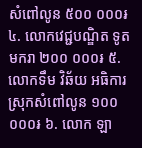សំពៅលូន ៥០០ ០០០៛ ៤. លោកវេជ្ជបណ្ឌិត ទូត មករា ២០០ ០០០៛ ៥. លោកទឹម វិឆ័យ អធិការស្រុកសំពៅលូន ១០០ ០០០៛ ៦. លោក ឡា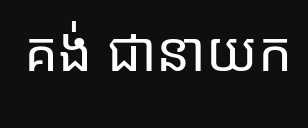គង់ ជានាយក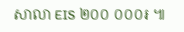សាលា EIS ២០០ ០០០៛ ៕